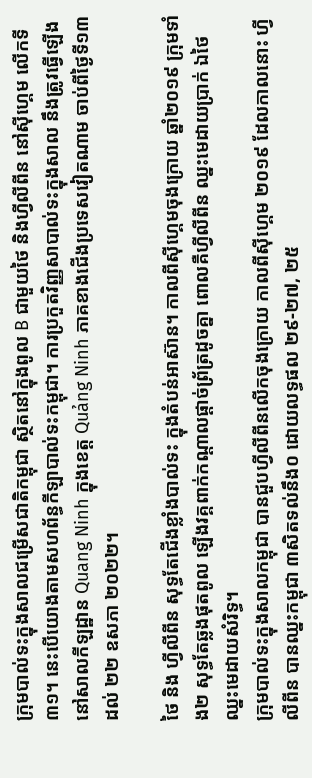ក្រុមបាល់ទះក្នុងសាលជម្រើសជាតិកម្ពុជា ស្ថិតនៅក្នុងពូល B ជាមួយថៃ និងហ្វីលីពីន នៅស៊ីហ្គេម លើកទី៣១។ នេះបើយោងតាមសហព័ន្ធកីឡាបាល់ទះកម្ពុជា។ ការប្រកួតវិញ្ញសាបាល់ទះក្នុងសាល នឹងត្រូវធ្វើឡើងនៅសាលកីឡដ្ឋាន Quang Ninh ក្នុងខេត្ត Quảng Ninh ភាគខាងជើងប្រទេសវៀតណាម ចាប់ពីថ្ងៃទី១៣ ដល់ ២២ ឧសភា ២០២២។

ថៃ និង ហ្វីលីពីន សុទ្ធតែជើងខ្លាំងបាល់ទះ ក្នុងតំបន់អាស៊ាន។ កាលពីស៊ីហ្គេមចុងក្រោយ ឆ្នាំ២០១៩ ក្រុមទាំង២ សុទ្ធតែឆ្លងផុតពូល ឡើងវគ្គពាក់កណ្ដាលផ្ដាច់ព្រ័ត្រដូចគ្នា ពោលគឺហ្វីលីពីន ឈ្នះមេដាយប្រាក់ ឯថៃ ឈ្នះមេដាយសំរិទ្ធ។
ក្រុមបាល់ទះក្នុងសាលកម្ពុជា បានជួបហ្វីលីពីនលើកចុងក្រោយ កាលពីស៊ីហ្គេម ២០១៩ ដែលកាលនោះ ហ្វីលីពីន បានឈ្នះកម្ពុជា ៣សិតទល់នឹង០ ដោយលទ្ធផល ២៩-២៧, ២៥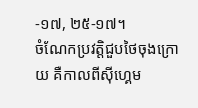-១៧, ២៥-១៧។
ចំណែកប្រវត្តិជួបថៃចុងក្រោយ គឺកាលពីស៊ីហ្គេម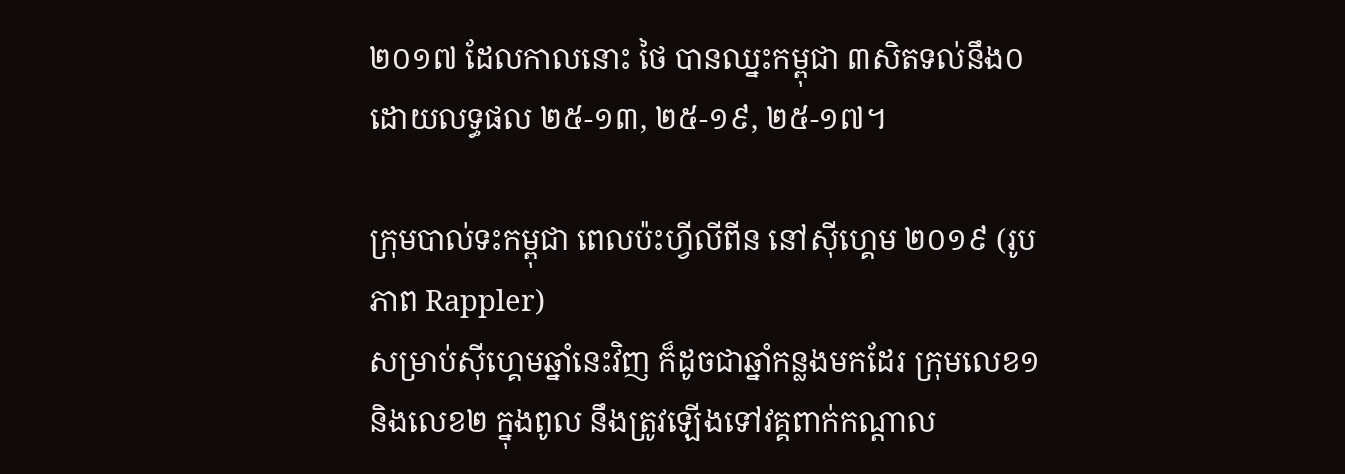២០១៧ ដែលកាលនោះ ថៃ បានឈ្នះកម្ពុជា ៣សិតទល់នឹង០ ដោយលទ្ធផល ២៥-១៣, ២៥-១៩, ២៥-១៧។

ក្រុមបាល់ទះកម្ពុជា ពេលប៉ះហ្វីលីពីន នៅស៊ីហ្គេម ២០១៩ (រូបភាព Rappler)
សម្រាប់ស៊ីហ្គេមឆ្នាំនេះវិញ ក៏ដូចជាឆ្នាំកន្លងមកដែរ ក្រុមលេខ១ និងលេខ២ ក្នុងពូល នឹងត្រូវឡើងទៅវគ្គពាក់កណ្ដាល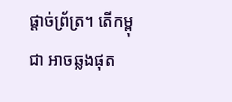ផ្ដាច់ព្រ័ត្រ។ តើកម្ពុជា អាចឆ្លងផុត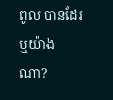ពូល បានដែរឬយ៉ាងណា?